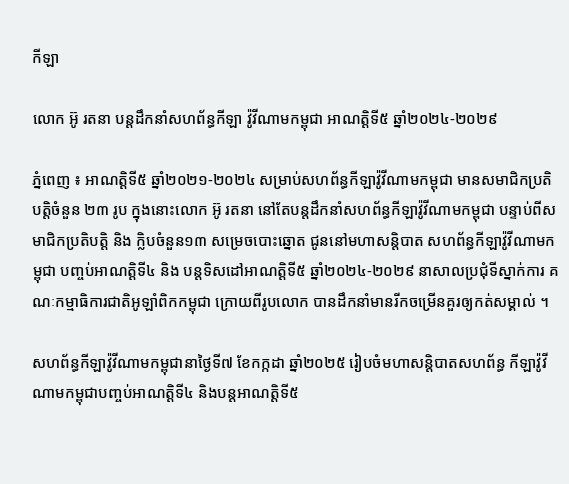កីឡា

លោក អ៊ូ រតនា បន្តដឹកនាំសហព័ន្ធកីឡា វ៉ូវីណាមកម្ពុជា អាណត្តិទី៥ ឆ្នាំ២០២៤-២០២៩

ភ្នំពេញ ៖ អាណត្តិទី៥ ឆ្នាំ២០២១-២០២៤ សម្រាប់សហព័ន្ធកីឡាវ៉ូវីណាមកម្ពុជា មានសមាជិកប្រតិបត្តិចំនួន ២៣ រូប ក្នុងនោះលោក អ៊ូ រតនា នៅតែបន្តដឹកនាំសហព័ន្ធកីឡាវ៉ូវីណាមកម្ពុជា បន្ទាប់ពីសមាជិកប្រតិបត្តិ និង ក្លិបចំនួន១៣ សម្រេចបោះឆ្នោត ជូននៅមហាសន្តិបាត សហព័ន្ធកីឡាវ៉ូវីណាមកម្ពុជា បញ្ចប់អាណត្តិទី៤ និង បន្តទិសដៅអាណត្តិទី៥ ឆ្នាំ២០២៤-២០២៩ នាសាលប្រជុំទីស្នាក់ការ គណៈកម្មាធិការជាតិអូឡាំពិកកម្ពុជា ក្រោយពីរូបលោក បានដឹកនាំមានរីកចម្រើនគួរឲ្យកត់សម្គាល់ ។

សហព័ន្ធកីឡាវ៉ូវីណាមកម្ពុជានាថ្ងៃទី៧ ខែកក្កដា ឆ្នាំ២០២៥ រៀបចំមហាសន្តិបាតសហព័ន្ធ កីឡាវ៉ូវីណាមកម្ពុជាបញ្ចប់អាណត្តិទី៤ និងបន្តអាណត្តិទី៥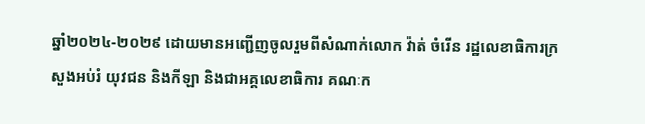ឆ្នាំ២០២៤-២០២៩ ដោយមានអញ្ជើញចូលរួមពីសំណាក់លោក វ៉ាត់ ចំរើន រដ្ឋលេខាធិការក្រសួងអប់រំ យុវជន និងកីឡា និងជាអគ្គលេខាធិការ គណៈក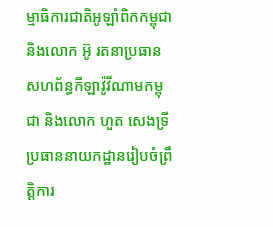ម្មាធិការជាតិអូឡាំពិកកម្ពុជា និងលោក អ៊ូ រតនាប្រធានសហព័ន្ធកីឡាវ៉ូវីណាមកម្ពុជា និងលោក ហួត សេងទ្រី ប្រធាននាយកដ្ឋានរៀបចំព្រឹត្តិការ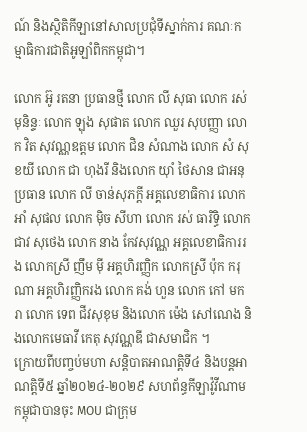ណ៍ និងស្ថិតិកីឡានៅសាលប្រជុំទីស្នាក់ការ គណៈកម្មាធិការជាតិអូឡាំពិកកម្ពុជា។

លោក អ៊ូ រតនា ប្រធានថ្មី លោក លី សុធា លោក រស់ មុនិន្ទៈ លោក ឡុង សុផាត លោក ឈួរ សុបញ្ញា លោក វិត សុវណ្ណឧត្តម លោក ជិន សំណាង លោក សំ សុខយី លោក ជា ហុងរី និងលោក យ៉ាំ ថៃសាន ជាអនុប្រធាន លោក លី ចាន់សុភក្តី អគ្គលេខាធិការ លោក អាំ សុផល លោក ម៉ិច សីហា លោក រស់ ធារិទ្ធិ លោក ជាវ សុថេង លោក នាង កែវសុវណ្ណ អគ្គលេខាធិការរង លោកស្រី ញឹម ម៉ី អគ្គហិរញ្ញិក លោកស្រី ប៉ុក ករុណា អគ្គហិរញ្ញិករង លោក គង់ ហួន លោក កៅ មករា លោក ទេព ជីវសុខុម និងលោក ម៉េង សៅណេង និងលោកមេធាវី កេតុ សុវណ្ណឌី ជាសមាជិក ។
ក្រោយពីបញ្ចប់មហា សន្តិបាតអាណត្តិទី៤ និងបន្តអាណត្តិទី៥ ឆ្នាំ២០២៤-២០២៩ សហព័ន្ធកីឡាវ៉ូវីណាមកម្ពុជាបានចុះ MOU ជាក្រុម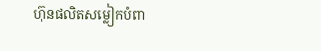ហ៊ុនផលិតសម្លៀកបំពា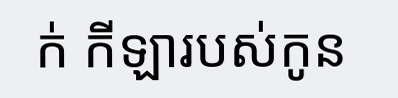ក់ កីឡារបស់កូន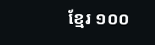ខ្មែរ ១០០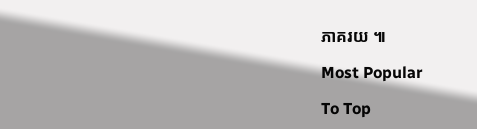ភាគរយ ៕

Most Popular

To Top